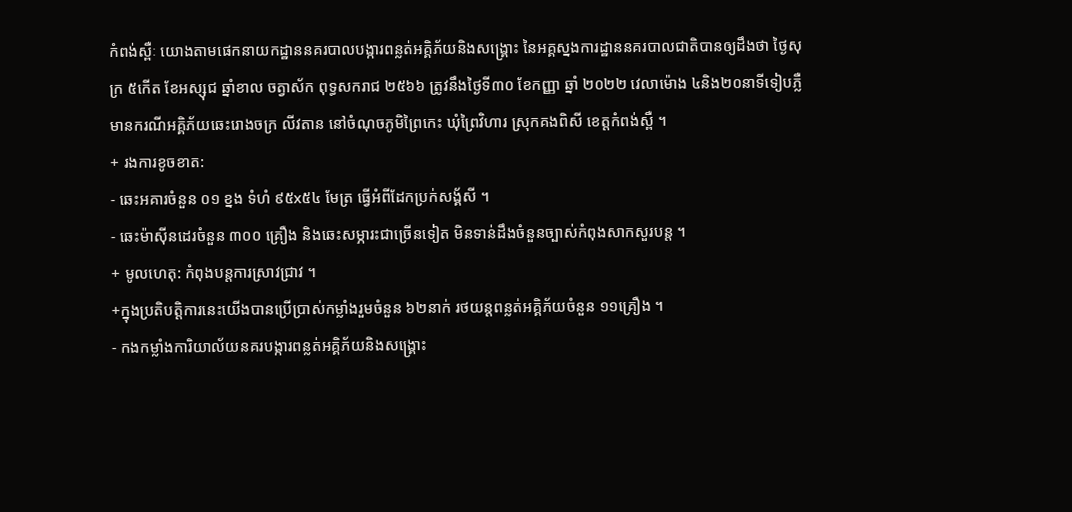កំពង់ស្ពឺៈ យោងតាមផេកនាយកដ្ឋាននគរបាលបង្ការពន្លត់អគ្គិភ័យនិងសង្គ្រោះ នៃអគ្គស្នងការដ្ឋាននគរបាលជាតិបានឲ្យដឹងថា ថ្ងៃសុក្រ ៥កើត ខែអស្សុជ ឆ្នាំខាល ចត្វាស័ក ពុទ្ធសករាជ ២៥៦៦ ត្រូវនឹងថ្ងៃទី៣០ ខែកញ្ញា ឆ្នាំ ២០២២ វេលាម៉ោង ៤និង២០នាទីទៀបភ្លឺ មានករណីអគ្គិភ័យឆេះរោងចក្រ លីវតាន នៅចំណុចភូមិព្រៃកេះ ឃុំព្រៃវិហារ ស្រុកគងពិសី ខេត្តកំពង់ស្ពឺ ។
+ រងការខូចខាត:
- ឆេះអគារចំនួន ០១ ខ្នង ទំហំ ៩៥x៥៤ មែត្រ ធ្វើអំពីដែកប្រក់សង្គ័សី ។
- ឆេះម៉ាស៊ីនដេរចំនួន ៣០០ គ្រឿង និងឆេះសម្ភារះជាច្រើនទៀត មិនទាន់ដឹងចំនួនច្បាស់កំពុងសាកសួរបន្ត ។
+ មូលហេតុ: កំពុងបន្តការស្រាវជ្រាវ ។
+ក្នុងប្រតិបត្តិការនេះយើងបានប្រើប្រាស់កម្លាំងរួមចំនួន ៦២នាក់ រថយន្តពន្លត់អគ្គិភ័យចំនួន ១១គ្រឿង ។
- កងកម្លាំងការិយាល័យនគរបង្ការពន្លត់អគ្គិភ័យនិងសង្គ្រោះ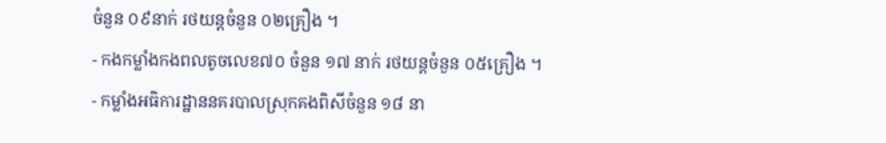ចំនួន ០៩នាក់ រថយន្តចំនួន ០២គ្រឿង ។
- កងកម្លាំងកងពលតូចលេខ៧០ ចំនួន ១៧ នាក់ រថយន្តចំនួន ០៥គ្រឿង ។
- កម្លាំងអធិការដ្ឋាននគរបាលស្រុកគងពិសីចំនួន ១៨ នា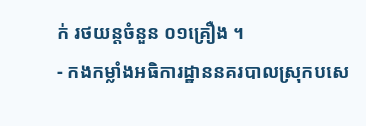ក់ រថយន្តចំនួន ០១គ្រឿង ។
- កងកម្លាំងអធិការដ្ឋាននគរបាលស្រុកបសេ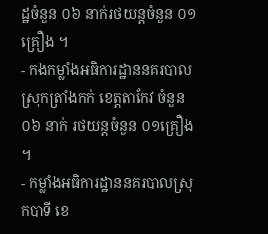ដ្ឋចំនួន ០៦ នាក់រថយន្តចំនួន ០១គ្រឿង ។
- កងកម្លាំងអធិការដ្ឋាននគរបាលស្រុកត្រាំងកក់ ខេត្តតាកែវ ចំនួន ០៦ នាក់ រថយន្តចំនួន ០១គ្រឿង ។
- កម្លាំងអធិការដ្ឋាននគរបាលស្រុកបាទី ខេ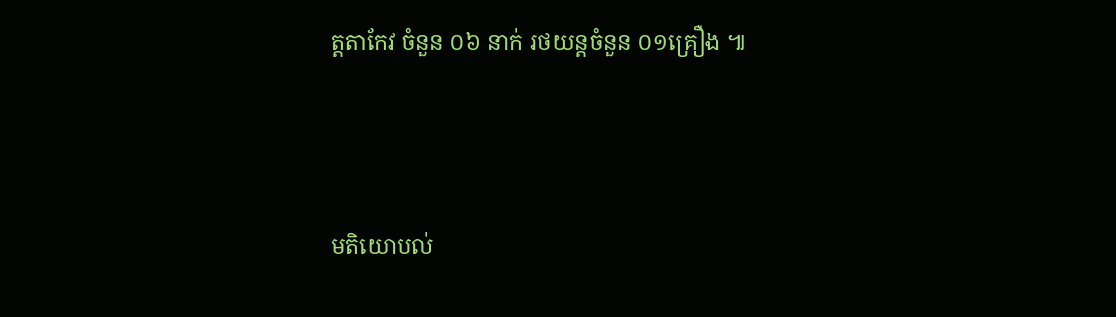ត្តតាកែវ ចំនួន ០៦ នាក់ រថយន្តចំនួន ០១គ្រឿង ៕




មតិយោបល់